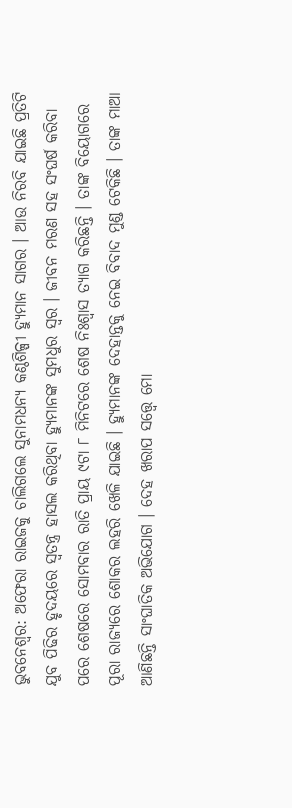ଭୁବନେଶ୍ୱର: ଅଫେରା ରାଇଜକୁ ଚାଲିଗଲେ ସୁନାମଧନ୍ୟ କଣ୍ଠଶିଳ୍ପୀ ହ୍ୟୁମାନ ସାଗର । ଆଉ ନିରବି ଯାଇଛି ପ୍ରତିଟି ଯୁବ ପିଢିର ହୃଦୟରେ ସ୍ୱତନ୍ତ୍ର ହାସଲ କରିଥିବା ହ୍ୟୁମାନଙ୍କ ସୁମଧୁର ସ୍ୱର । ଜୀବନ ମରଣ ସହ ସଂଘର୍ଷ କରିବା ପରେ ଶେଷରେ ସୋମବାର ରାତି ପ୍ରାୟ ୯ଟା ୮ ମିନିଟରେ ଶେଷ ନିଃଶ୍ୱାସ ତ୍ୟାଗ କରିଛନ୍ତି । ତାଙ୍କ ବିୟୋଗରେ ପୂରା ରାଜ୍ୟରେ ଶୋକର ଲହରି ଖେଳି ଯାଇଛି । ହ୍ୟୁମାନଙ୍କ ଦେହାନ୍ତକୁ ନେଇ ବିବାଦ ମୁଣ୍ଡ ଟେକିଛି । ତାଙ୍କ ମାଆ ଆଣିଛନ୍ତି ସାଂଘାତିକ ଅଭିଯୋଗ । ଦେହ ଖରାପ ସତ୍ତ୍ୱେ ମୋ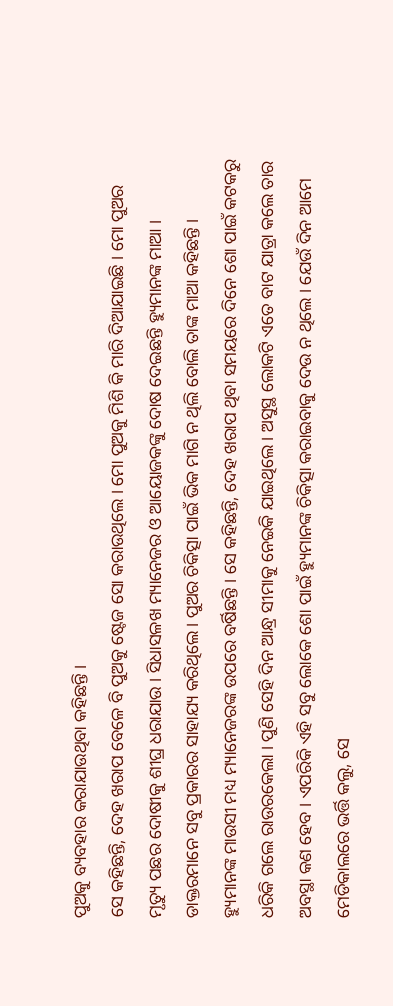ପୁଅକୁ ବ୍ୟବହାର କରାଯାଉଥିବା କହିଛନ୍ତି ।
ସେ କହିଛନ୍ତି, ଦେହ ଖରାପ ବେଳେ ବି ପୁଅକୁ ଷ୍ଟେଜ ସୋ କରାଉଥିଲେ । ମୋ ପୁଅକୁ ମିଶି କି ମାରି ଦିଆଯାଇଛି । ମୋ ପୁଅର ମୃତ୍ୟୁ ପଛର ଦୋଷୀକୁ ଶୀଘ୍ର ଧରାଯାଉ । ସିଧାସଳଖ ମ୍ୟାନେଜର ଓ ଆୟୋଜକଙ୍କୁ ଦୋଷ ଦେଇଛନ୍ତି ହ୍ୟୁମାନଙ୍କ ମାଆ । ଡାକ୍ତରମାନେ ସବୁ ପ୍ରକାରର ସାହାଯ୍ୟ କରିଥିଲେ । ପୁଅର ଚିକିତ୍ସା ପାଇଁ ଭିକ ମାଗି ନ ଥିଲି ବୋଲି ତାଙ୍କ ମାଆ କହିଛନ୍ତି ।
ହ୍ୟୁମାନଙ୍କ ମାଉସୀ ମଧ୍ୟ ମ୍ୟାନେଜରଙ୍କ ଉପରେ ବର୍ଷିଛନ୍ତି । ସେ କହିଛନ୍ତି, ଦେହ ଖରାପ ଥିବା ସମୟରେ ଦିନେ ଶୋ ପାଇଁ କଟକରୁ ଧରିକି ଗଲେ ରାଉରକେଲା । ପୁଣି ସେହି ଦିନ ଆନ୍ଧ୍ର ସୀମାକୁ ନେଇକି ଯାଇଥିଲେ । ଅସୁସ୍ଥ ଲୋକଟି ଏତେ ବାଟ ଯାତ୍ରା କଲେ ତାର ଅବସ୍ଥା କଣ ହେବ । ଏପରିକି ଏହି ସବୁ ଲୋକେ ଶୋ ପାଇଁ ହ୍ୟୁମାନଙ୍କ ଚିକିତ୍ସା କରାଇବାକୁ ଦେଉ ନ ଥିଲେ । ଯେଉଁ ଦିନ ଆମେ ମେଡିକାଲରେ ଭର୍ତ୍ତି କଲୁ, ସେ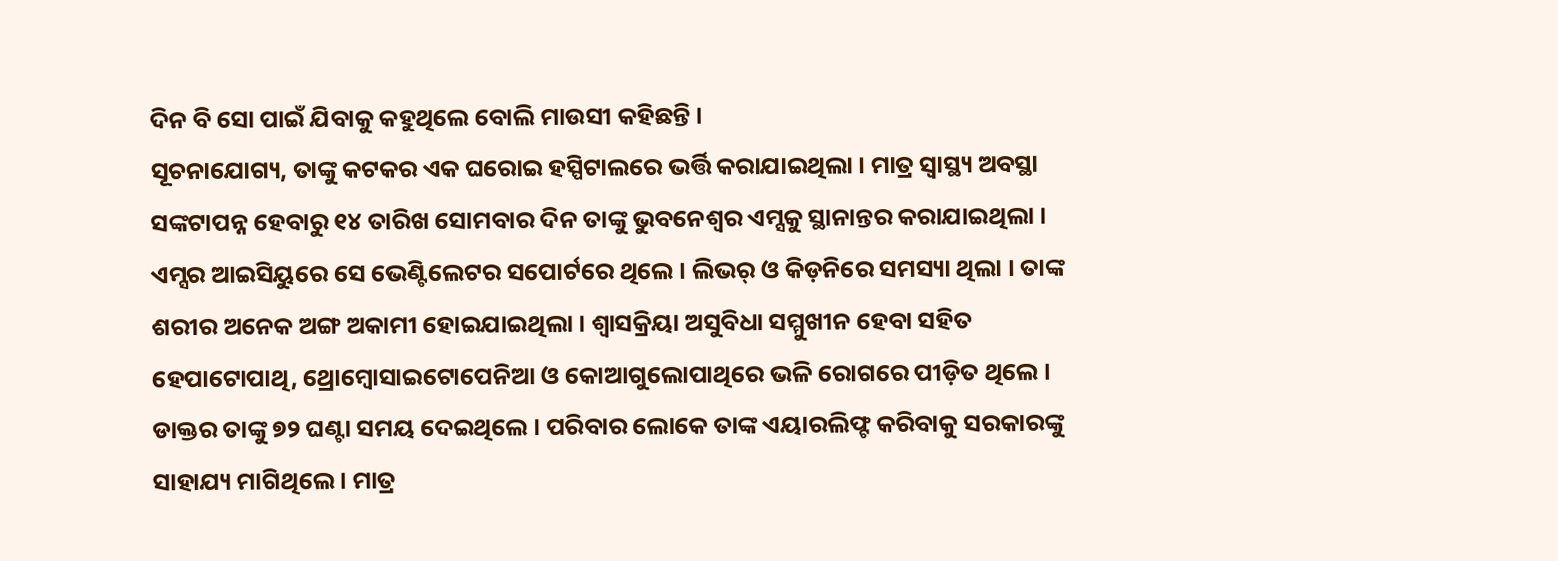ଦିନ ବି ସୋ ପାଇଁ ଯିବାକୁ କହୁଥିଲେ ବୋଲି ମାଉସୀ କହିଛନ୍ତି ।
ସୂଚନାଯୋଗ୍ୟ, ତାଙ୍କୁ କଟକର ଏକ ଘରୋଇ ହସ୍ପିଟାଲରେ ଭର୍ତ୍ତି କରାଯାଇଥିଲା । ମାତ୍ର ସ୍ୱାସ୍ଥ୍ୟ ଅବସ୍ଥା ସଙ୍କଟାପନ୍ନ ହେବାରୁ ୧୪ ତାରିଖ ସୋମବାର ଦିନ ତାଙ୍କୁ ଭୁବନେଶ୍ୱର ଏମ୍ସକୁ ସ୍ଥାନାନ୍ତର କରାଯାଇଥିଲା । ଏମ୍ସର ଆଇସିୟୁରେ ସେ ଭେଣ୍ଟିଲେଟର ସପୋର୍ଟରେ ଥିଲେ । ଲିଭର୍ ଓ କିଡ଼ନିରେ ସମସ୍ୟା ଥିଲା । ତାଙ୍କ ଶରୀର ଅନେକ ଅଙ୍ଗ ଅକାମୀ ହୋଇଯାଇଥିଲା । ଶ୍ୱାସକ୍ରିୟା ଅସୁବିଧା ସମ୍ମୁଖୀନ ହେବା ସହିତ ହେପାଟୋପାଥି, ଥ୍ରୋମ୍ବୋସାଇଟୋପେନିଆ ଓ କୋଆଗୁଲୋପାଥିରେ ଭଳି ରୋଗରେ ପୀଡ଼ିତ ଥିଲେ । ଡାକ୍ତର ତାଙ୍କୁ ୭୨ ଘଣ୍ଟା ସମୟ ଦେଇଥିଲେ । ପରିବାର ଲୋକେ ତାଙ୍କ ଏୟାରଲିଫ୍ଟ କରିବାକୁ ସରକାରଙ୍କୁ ସାହାଯ୍ୟ ମାଗିଥିଲେ । ମାତ୍ର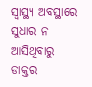ସ୍ୱାସ୍ଥ୍ୟ ଅବସ୍ଥାରେ ସୁଧାର ନ ଆସିଥିବାରୁ ଡାକ୍ତର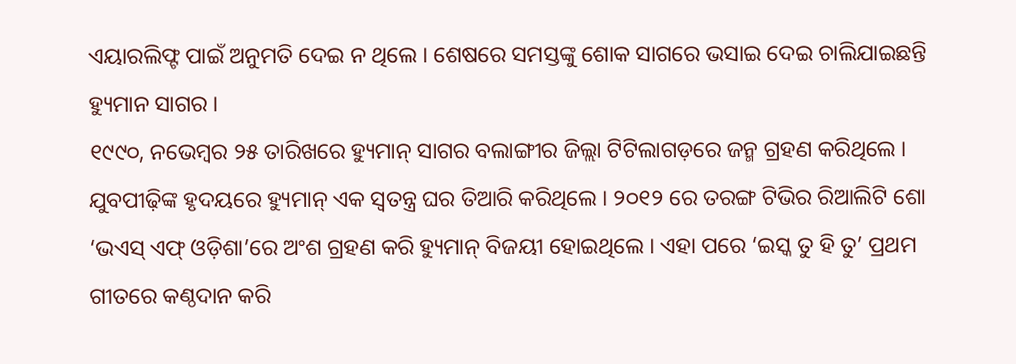ଏୟାରଲିଫ୍ଟ ପାଇଁ ଅନୁମତି ଦେଇ ନ ଥିଲେ । ଶେଷରେ ସମସ୍ତଙ୍କୁ ଶୋକ ସାଗରେ ଭସାଇ ଦେଇ ଚାଲିଯାଇଛନ୍ତି ହ୍ୟୁମାନ ସାଗର ।
୧୯୯୦, ନଭେମ୍ବର ୨୫ ତାରିଖରେ ହ୍ୟୁମାନ୍ ସାଗର ବଲାଙ୍ଗୀର ଜିଲ୍ଲା ଟିଟିଲାଗଡ଼ରେ ଜନ୍ମ ଗ୍ରହଣ କରିଥିଲେ । ଯୁବପୀଢ଼ିଙ୍କ ହୃଦୟରେ ହ୍ୟୁମାନ୍ ଏକ ସ୍ୱତନ୍ତ୍ର ଘର ତିଆରି କରିଥିଲେ । ୨୦୧୨ ରେ ତରଙ୍ଗ ଟିଭିର ରିଆଲିଟି ଶୋ ‘ଭଏସ୍ ଏଫ୍ ଓଡ଼ିଶା’ରେ ଅଂଶ ଗ୍ରହଣ କରି ହ୍ୟୁମାନ୍ ବିଜୟୀ ହୋଇଥିଲେ । ଏହା ପରେ ‘ଇସ୍କ ତୁ ହି ତୁ’ ପ୍ରଥମ ଗୀତରେ କଣ୍ଠଦାନ କରି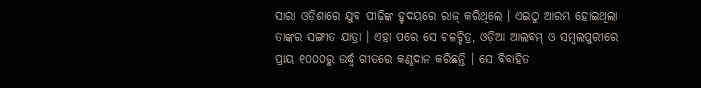ସାରା ଓଡ଼ିଶାରେ ଯୁବ ପୀଢ଼ିଙ୍କ ହୃଦୟରେ ରାଜ୍ କରିଥିଲେ । ଏଇଠୁ ଆରମ୍ଭ ହୋଇଥିଲା ତାଙ୍କର ସଙ୍ଗୀତ ଯାତ୍ରା । ଏହା ପରେ ସେ ଚଳଚ୍ଚିତ୍ର, ଓଡ଼ିଆ ଆଲବମ୍ ଓ ସମ୍ବଲପୁରୀରେ ପ୍ରାୟ ୧୦୦୦ରୁ ଉର୍ଦ୍ଧ୍ୱ ଗୀତରେ କଣ୍ଠଦାନ କରିଛନ୍ତି । ସେ ବିବାହିତ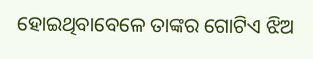ହୋଇଥିବାବେଳେ ତାଙ୍କର ଗୋଟିଏ ଝିଅ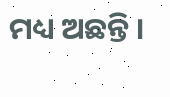ମଧ୍ୟ ଅଛନ୍ତି ।